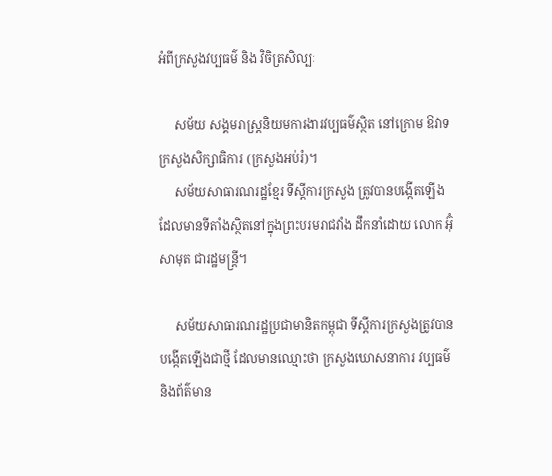អំពីក្រសួងវប្បធម៌ និង វិចិត្រសិល្បៈ

     សម័យ សង្គមរាស្ត្រនិយមការងារវប្បធម៌ស្ថិត នៅក្រោម ឱវាទក្រសួងសិក្សាធិការ (ក្រសួងអប់រំ)។
     សម័យសាធារណរដ្ឋខ្មែរ ទីស្ដីការក្រសួង ត្រូវបានបង្កើតឡើង ដែលមានទីតាំងស្ថិតនៅក្នុងព្រះបរមរាជវាំង ដឹកនាំដោយ លោក អ៊ុំ សាមុត ជារដ្ឋមន្ត្រី។

     សម័យសាធារណរដ្ឋប្រជាមានិតកម្ពុជា ទីស្ដីការក្រសួងត្រូវបានបង្កើតឡើងជាថ្មី ដែលមានឈ្មោះថា ក្រសួងឃោសនាការ វប្បធម៌ និងព័ត៌មាន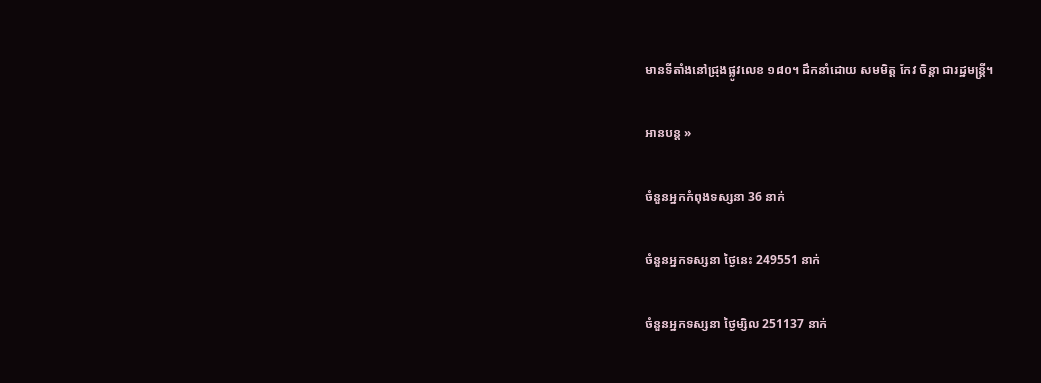មានទីតាំងនៅជ្រុងផ្លូវលេខ ១៨០។ ដឹកនាំដោយ សមមិត្ត កែវ ចិន្តា ជារដ្ឋមន្រ្តី។

អានបន្ត »

ចំនួនអ្នកកំពុងទស្សនា 36 នាក់

ចំនួនអ្នកទស្សនា ថ្ងៃនេះ 249551 នាក់

ចំនួនអ្នកទស្សនា ថ្ងៃម្សិល 251137 នាក់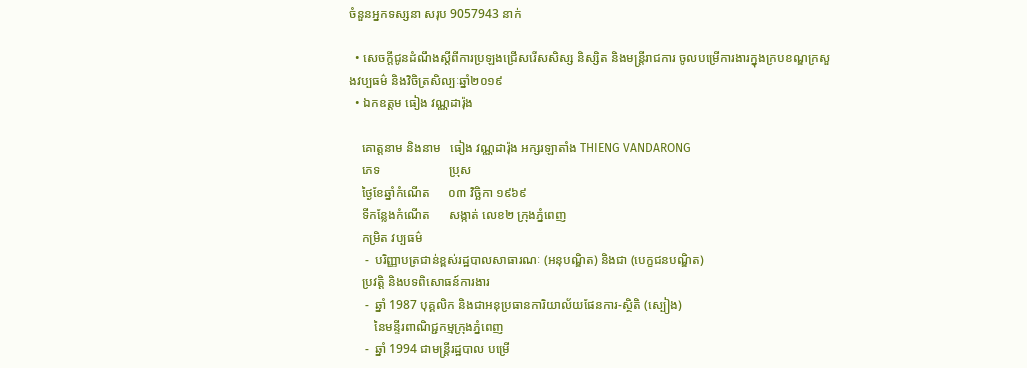ចំនួនអ្នកទស្សនា សរុប 9057943 នាក់

  • សេចក្តីជូនដំណឹងស្តីពីការប្រឡងជ្រើសរើសសិស្ស និស្សិត និងមន្ត្រីរាជការ ចូលបម្រើការងារក្នុងក្របខណ្ឌក្រសួងវប្បធម៌ និងវិចិត្រសិល្បៈឆ្នាំ២០១៩
  • ឯកឧត្តម ធៀង វណ្ណដារ៉ុង

    គោត្តនាម និងនាម   ធៀង វណ្ណដារ៉ុង អក្សរឡាតាំង THIENG VANDARONG
    ភេទ                      ប្រុស
    ថ្ងៃខែឆ្នាំកំណើត      ០៣ វិច្ឆិកា ១៩៦៩
    ទីកន្លែងកំណើត      សង្កាត់ លេខ២ ក្រុងភ្នំពេញ
    កម្រិត វប្បធម៌
     -  បរិញ្ញាបត្រជាន់ខ្ពស់រដ្ឋបាលសាធារណៈ (អនុបណ្ឌិត) និងជា (បេក្ខជនបណ្ឌិត)
    ប្រវត្តិ និងបទពិសោធន៍ការងារ
     -  ឆ្នាំ 1987 បុគ្គលិក និងជាអនុប្រធានការិយាល័យផែនការ-ស្ថិតិ (ស្បៀង)
        នៃមន្ទីរពាណិជ្ជកម្មក្រុងភ្នំពេញ
     -  ឆ្នាំ 1994 ជាមន្ត្រីរដ្ឋបាល បម្រើ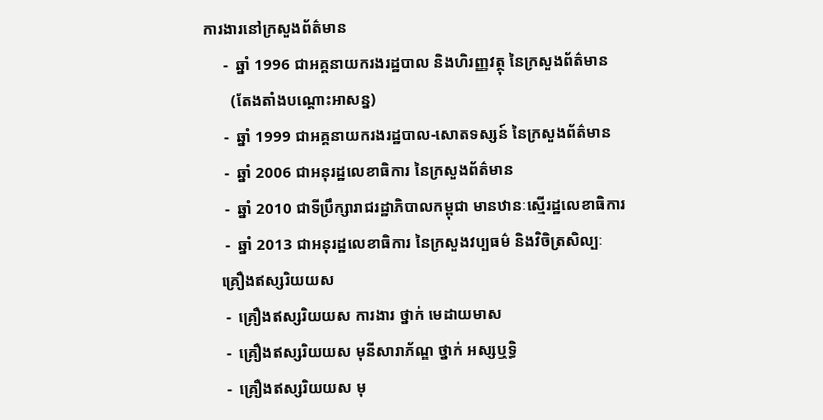ការងារនៅក្រសួងព័ត៌មាន
     -  ឆ្នាំ 1996 ជាអគ្គនាយករងរដ្ឋបាល និងហិរញ្ញវត្ថុ នៃក្រសួងព័ត៌មាន
       (តែងតាំងបណ្ដោះអាសន្ន)
     -  ឆ្នាំ 1999 ជាអគ្គនាយករងរដ្ឋបាល-សោតទស្សន៍ នៃក្រសួងព័ត៌មាន
     -  ឆ្នាំ 2006 ជាអនុរដ្ឋលេខាធិការ នៃក្រសួងព័ត៌មាន
     -  ឆ្នាំ 2010 ជាទីប្រឹក្សារាជរដ្ឋាភិបាលកម្ពុជា មានឋានៈស្មើរដ្ឋលេខាធិការ
     -  ឆ្នាំ 2013 ជាអនុរដ្ឋលេខាធិការ នៃក្រសួងវប្បធម៌ និងវិចិត្រសិល្បៈ
    គ្រឿងឥស្សរិយយស
     -  គ្រឿងឥស្សរិយយស ការងារ ថ្នាក់ មេដាយមាស
     -  គ្រឿងឥស្សរិយយស មុនីសារាភ័ណ្ឌ ថ្នាក់ អស្សឬទ្ធិ
     -  គ្រឿងឥស្សរិយយស មុ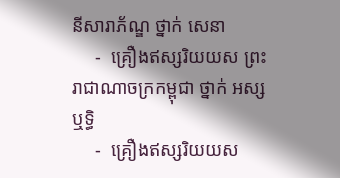នីសារាភ័ណ្ឌ ថ្នាក់ សេនា
     -  គ្រឿងឥស្សរិយយស ព្រះរាជាណាចក្រកម្ពុជា ថ្នាក់ អស្សឬទ្ធិ
     -  គ្រឿងឥស្សរិយយស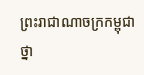ព្រះរាជាណាចក្រកម្ពុជា ថ្នា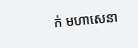ក់ មហាសេនា